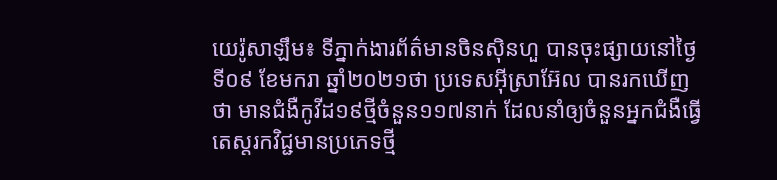យេរ៉ូសាឡឹម៖ ទីភ្នាក់ងារព័ត៌មានចិនស៊ិនហួ បានចុះផ្សាយនៅថ្ងៃទី០៩ ខែមករា ឆ្នាំ២០២១ថា ប្រទេសអ៊ីស្រាអ៊ែល បានរកឃើញថា មានជំងឺកូវីដ១៩ថ្មីចំនួន១១៧នាក់ ដែលនាំឲ្យចំនួនអ្នកជំងឺធ្វើតេស្តរកវិជ្ជមានប្រភេទថ្មី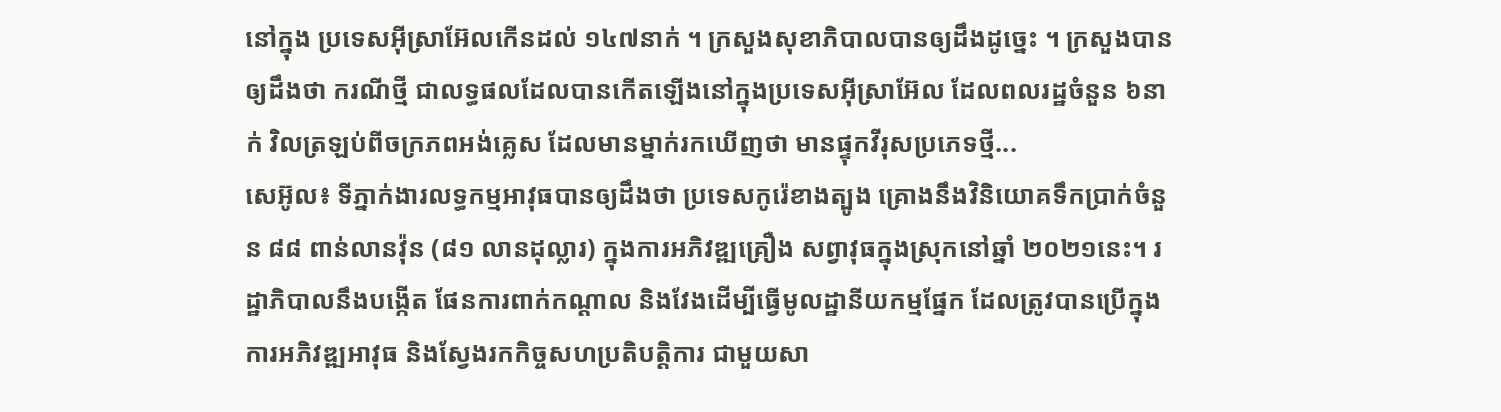នៅក្នុង ប្រទេសអ៊ីស្រាអ៊ែលកើនដល់ ១៤៧នាក់ ។ ក្រសួងសុខាភិបាលបានឲ្យដឹងដូច្នេះ ។ ក្រសួងបានឲ្យដឹងថា ករណីថ្មី ជាលទ្ធផលដែលបានកើតឡើងនៅក្នុងប្រទេសអ៊ីស្រាអ៊ែល ដែលពលរដ្ឋចំនួន ៦នាក់ វិលត្រឡប់ពីចក្រភពអង់គ្លេស ដែលមានម្នាក់រកឃើញថា មានផ្ទុកវីរុសប្រភេទថ្មី...
សេអ៊ូល៖ ទីភ្នាក់ងារលទ្ធកម្មអាវុធបានឲ្យដឹងថា ប្រទេសកូរ៉េខាងត្បូង គ្រោងនឹងវិនិយោគទឹកប្រាក់ចំនួន ៨៨ ពាន់លានវ៉ុន (៨១ លានដុល្លារ) ក្នុងការអភិវឌ្ឍគ្រឿង សព្វាវុធក្នុងស្រុកនៅឆ្នាំ ២០២១នេះ។ រដ្ឋាភិបាលនឹងបង្កើត ផែនការពាក់កណ្តាល និងវែងដើម្បីធ្វើមូលដ្ឋានីយកម្មផ្នែក ដែលត្រូវបានប្រើក្នុងការអភិវឌ្ឍអាវុធ និងស្វែងរកកិច្ចសហប្រតិបត្តិការ ជាមួយសា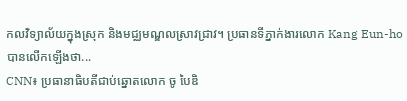កលវិទ្យាល័យក្នុងស្រុក និងមជ្ឈមណ្ឌលស្រាវជ្រាវ។ ប្រធានទីភ្នាក់ងារលោក Kang Eun-ho បានលើកឡើងថា...
CNN៖ ប្រធានាធិបតីជាប់ឆ្នោតលោក ចូ បៃឌិ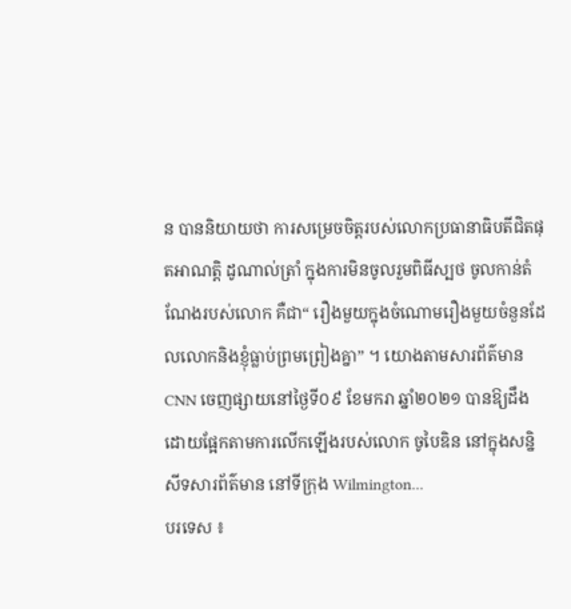ន បាននិយាយថា ការសម្រេចចិត្តរបស់លោកប្រធានាធិបតីជិតផុតអាណត្តិ ដូណាល់ត្រាំ ក្នុងការមិនចូលរួមពិធីស្បថ ចូលកាន់តំណែងរបស់លោក គឺជា“ រឿងមួយក្នុងចំណោមរឿងមួយចំនួនដែលលោកនិងខ្ញុំធ្លាប់ព្រមព្រៀងគ្នា” ។ យោងតាមសារព័ត៌មាន CNN ចេញផ្សាយនៅថ្ងៃទី០៩ ខែមករា ឆ្នាំ២០២១ បានឱ្យដឹងដោយផ្អែកតាមការលើកឡើងរបស់លោក ចូបៃឌិន នៅក្នុងសន្និសីទសារព័ត៌មាន នៅទីក្រុង Wilmington...
បរទេស ៖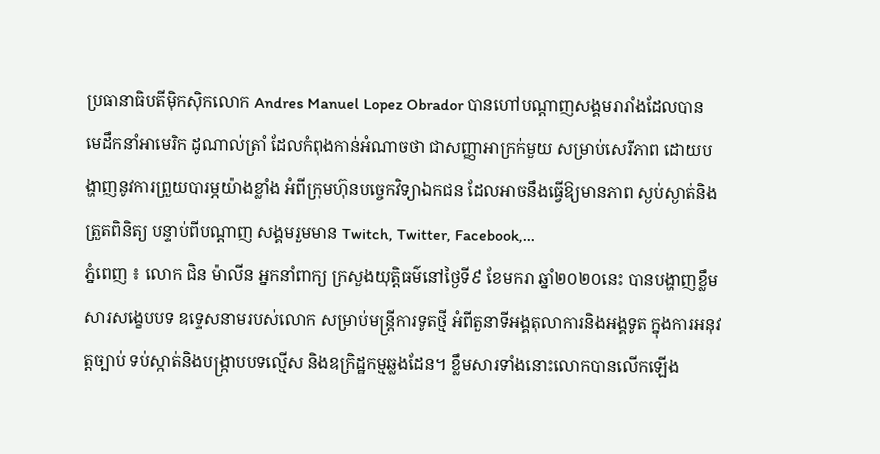ប្រធានាធិបតីម៉ិកស៊ិកលោក Andres Manuel Lopez Obrador បានហៅបណ្តាញសង្គមរារាំងដែលបាន មេដឹកនាំអាមេរិក ដូណាល់ត្រាំ ដែលកំពុងកាន់អំណាចថា ជាសញ្ញាអាក្រក់មួយ សម្រាប់សេរីភាព ដោយបង្ហាញនូវការព្រួយបារម្ភយ៉ាងខ្លាំង អំពីក្រុមហ៊ុនបច្ចេកវិទ្យាឯកជន ដែលអាចនឹងធ្វើឱ្យមានភាព ស្ងប់ស្ងាត់និងត្រួតពិនិត្យ បន្ទាប់ពីបណ្តាញ សង្គមរួមមាន Twitch, Twitter, Facebook,...
ភ្នំពេញ ៖ លោក ជិន ម៉ាលីន អ្នកនាំពាក្យ ក្រសួងយុត្តិធម៌នៅថ្ងៃទី៩ ខែមករា ឆ្នាំ២០២០នេះ បានបង្ហាញខ្លឹមសារសង្ខេបបទ ឧទ្ទេសនាមរបស់លោក សម្រាប់មន្រ្តីការទូតថ្មី អំពីតួនាទីអង្គតុលាការនិងអង្គទូត ក្នុងការអនុវត្តច្បាប់ ទប់ស្កាត់និងបង្រ្កាបបទល្មើស និងឧក្រិដ្ឋកម្មឆ្លងដែន។ ខ្លឹមសារទាំងនោះលោកបានលើកឡើង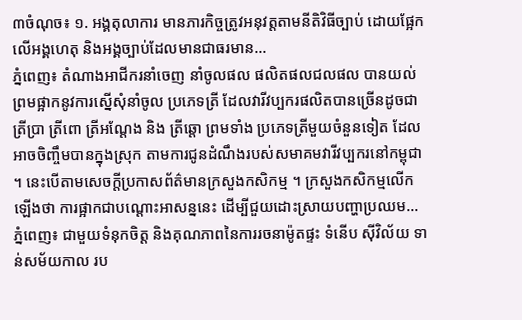៣ចំណុច៖ ១. អង្គតុលាការ មានភារកិច្ចត្រូវអនុវត្តតាមនីតិវិធីច្បាប់ ដោយផ្អែកលើអង្គហេតុ និងអង្គច្បាប់ដែលមានជាធរមាន...
ភ្នំពេញ៖ តំណាងអាជីករនាំចេញ នាំចូលផល ផលិតផលជលផល បានយល់ព្រមផ្អាកនូវការស្នើសុំនាំចូល ប្រភេទត្រី ដែលវារីវប្បករផលិតបានច្រើនដូចជា ត្រីប្រា ត្រីពោ ត្រីអណ្តែង និង ត្រីឆ្តោ ព្រមទាំង ប្រភេទត្រីមួយចំនួនទៀត ដែលអាចចិញ្ចឹមបានក្នុងស្រុក តាមការជូនដំណឹងរបស់សមាគមវារីវប្បករនៅកម្ពុជា ។ នេះបើតាមសេចក្តីប្រកាសព័ត៌មានក្រសួងកសិកម្ម ។ ក្រសួងកសិកម្មលើកឡើងថា ការផ្អាកជាបណ្ដោះអាសន្ននេះ ដើម្បីជួយដោះស្រាយបញ្ហាប្រឈម...
ភ្នំពេញ៖ ជាមួយទំនុកចិត្ត និងគុណភាពនៃការរចនាម៉ូតផ្ទះ ទំនើប ស៊ីវិល័យ ទាន់សម័យកាល រប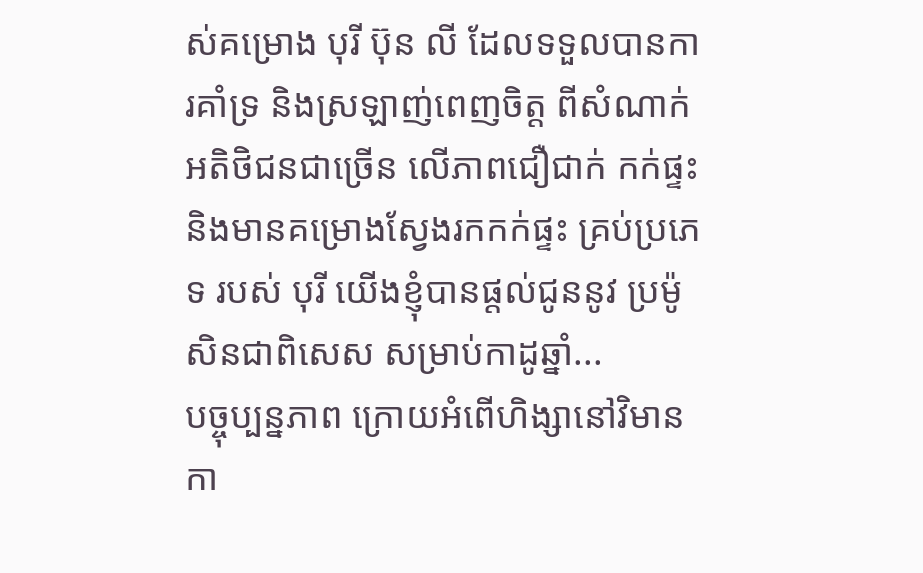ស់គម្រោង បុរី ប៊ុន លី ដែលទទួលបានការគាំទ្រ និងស្រឡាញ់ពេញចិត្ត ពីសំណាក់អតិថិជនជាច្រើន លើភាពជឿជាក់ កក់ផ្ទះ និងមានគម្រោងស្វែងរកកក់ផ្ទះ គ្រប់ប្រភេទ របស់ បុរី យើងខ្ញុំបានផ្តល់ជូននូវ ប្រម៉ូសិនជាពិសេស សម្រាប់កាដូឆ្នាំ...
បច្ចុប្បន្នភាព ក្រោយអំពើហិង្សានៅវិមានកា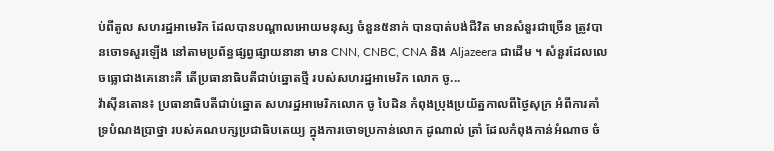ប់ពីតូល សហរដ្ឋអាមេរិក ដែលបានបណ្តាលអោយមនុស្ស ចំនួន៥នាក់ បានបាត់បង់ជីវិត មានសំនួរជាច្រើន ត្រូវបានចោទសួរឡើង នៅតាមប្រព័ន្ធផ្សព្វផ្សាយនានា មាន CNN, CNBC, CNA និង Aljazeera ជាដើម ។ សំនួរដែលលេចធ្លោជាងគេនោះគឺ តើប្រធានាធិបតីជាប់ឆ្នោតថ្មី របស់សហរដ្ឋអាមេរិក លោក ចូ...
វ៉ាស៊ីនតោន៖ ប្រធានាធិបតីជាប់ឆ្នោត សហរដ្ឋអាមេរិកលោក ចូ បៃដិន កំពុងប្រុងប្រយ័ត្នកាលពីថ្ងៃសុក្រ អំពីការគាំទ្របំណងប្រាថ្នា របស់គណបក្សប្រជាធិបតេយ្យ ក្នុងការចោទប្រកាន់លោក ដូណាល់ ត្រាំ ដែលកំពុងកាន់អំណាច ចំ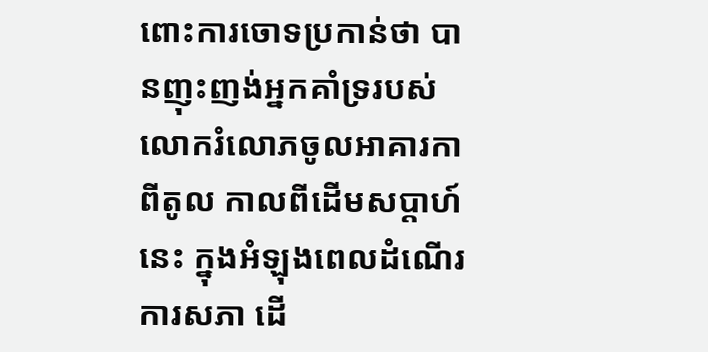ពោះការចោទប្រកាន់ថា បានញុះញង់អ្នកគាំទ្ររបស់លោករំលោភចូលអាគារកាពីតូល កាលពីដើមសប្តាហ៍នេះ ក្នុងអំឡុងពេលដំណើរការសភា ដើ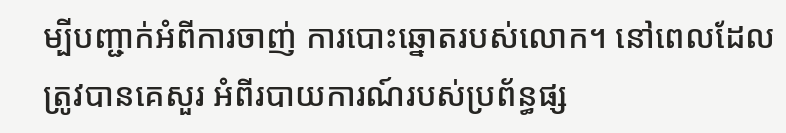ម្បីបញ្ជាក់អំពីការចាញ់ ការបោះឆ្នោតរបស់លោក។ នៅពេលដែលត្រូវបានគេសួរ អំពីរបាយការណ៍របស់ប្រព័ន្ធផ្ស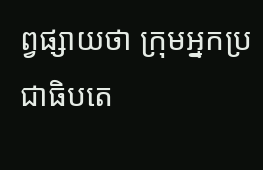ព្វផ្សាយថា ក្រុមអ្នកប្រជាធិបតេ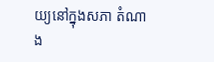យ្យនៅក្នុងសភា តំណាង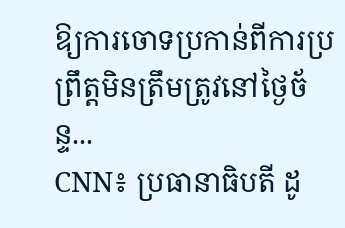ឱ្យការចោទប្រកាន់ពីការប្រព្រឹត្តមិនត្រឹមត្រូវនៅថ្ងៃច័ន្ទ...
CNN៖ ប្រធានាធិបតី ដូ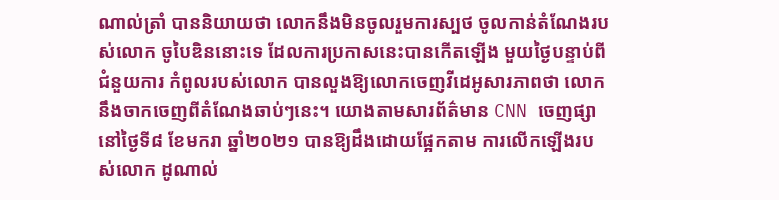ណាល់ត្រាំ បាននិយាយថា លោកនឹងមិនចូលរួមការស្បថ ចូលកាន់តំណែងរបស់លោក ចូបៃឌិននោះទេ ដែលការប្រកាសនេះបានកើតឡើង មួយថ្ងៃបន្ទាប់ពីជំនួយការ កំពូលរបស់លោក បានលួងឱ្យលោកចេញវីដេអូសារភាពថា លោកនឹងចាកចេញពីតំណែងឆាប់ៗនេះ។ យោងតាមសារព័ត៌មាន CNN ចេញផ្សានៅថ្ងៃទី៨ ខែមករា ឆ្នាំ២០២១ បានឱ្យដឹងដោយផ្អែកតាម ការលើកឡើងរបស់លោក ដូណាល់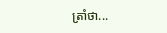ត្រាំថា...